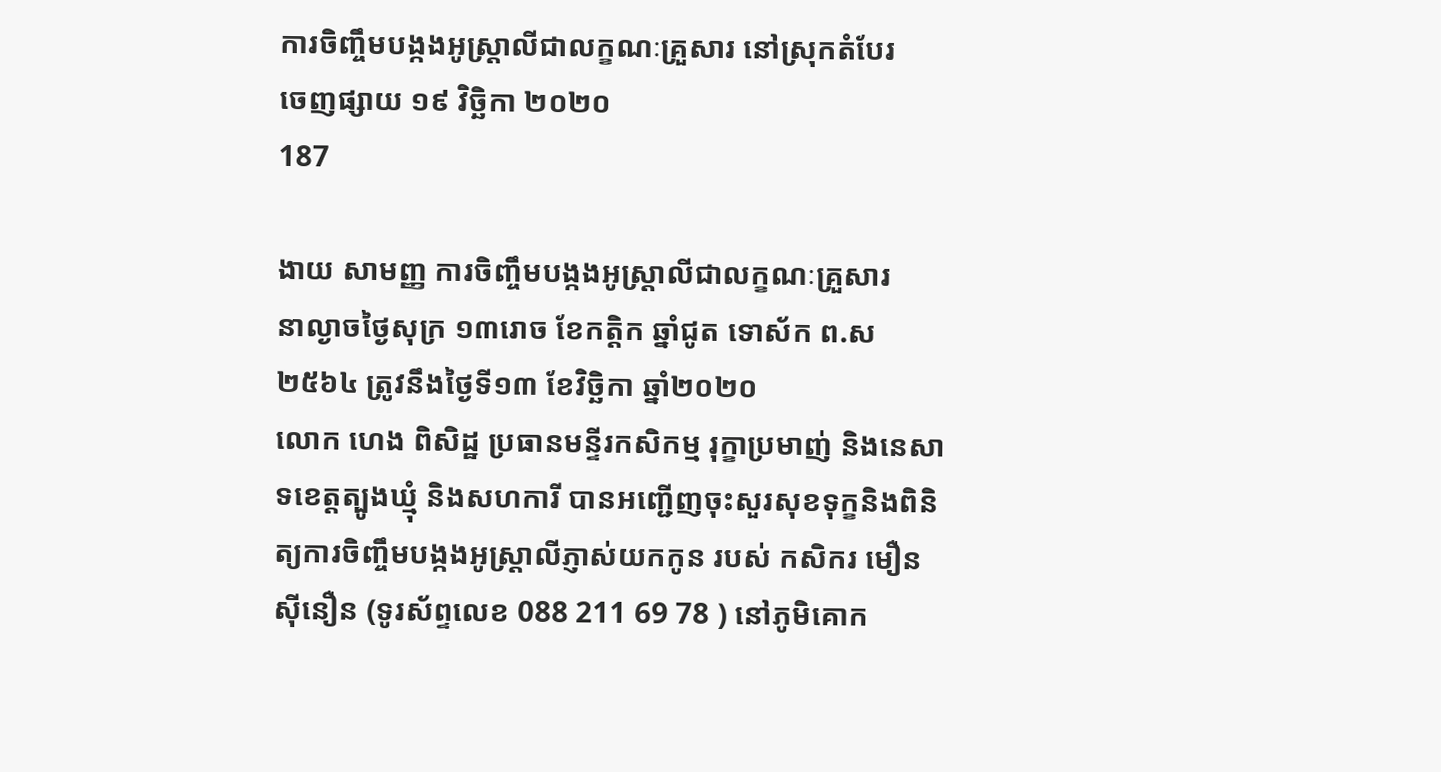ការចិញ្ចឹមបង្កងអូស្ត្រាលីជាលក្ខណៈគ្រួសារ នៅស្រុកតំបែរ
ចេញផ្សាយ ១៩ វិច្ឆិកា ២០២០
187

ងាយ សាមញ្ញ ការចិញ្ចឹមបង្កងអូស្ត្រាលីជាលក្ខណៈគ្រួសារ
នាល្ងាចថ្ងៃសុក្រ ១៣រោច ខែកត្តិក ឆ្នាំជូត ទោស័ក ព.ស ២៥៦៤ ត្រូវនឹងថ្ងៃទី១៣ ខែវិច្ឆិកា ឆ្នាំ២០២០
លោក ហេង ពិសិដ្ឋ ប្រធានមន្ទីរកសិកម្ម រុក្ខាប្រមាញ់ និងនេសាទខេត្តត្បូងឃ្មុំ និងសហការី បានអញ្ជើញចុះសួរសុខទុក្ខនិងពិនិត្យការចិញ្ចឹមបង្កងអូស្ត្រាលីភ្ញាស់យកកូន របស់ កសិករ មឿន ស៊ីនឿន (ទូរស័ព្ទលេខ 088 211 69 78 ) នៅភូមិគោក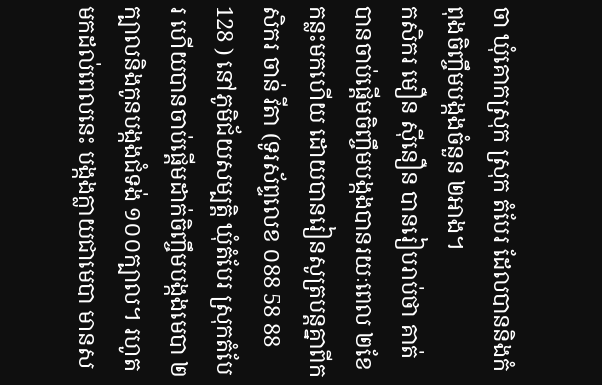ចា ឃុំគោកស្រុក ស្រុក តំបែរ ដែលបាននិងកំពុងចិញ្ចឹមបង្កងចំនួន ២អាង។
កសិករ មឿន ស៊ីនឿន បានរៀបរាប់ថា គាត់ បានចាប់ផ្ដើមចិញ្ចឹមបង្កងបានរយៈពេល ២ខែកន្លះមកហើយ ដោយបានរៀនសូត្របន្តគ្នាពីកសិករ ចាន់ វីតា (ទូរស័ព្ទលេខ ០88 58 88 128 ) នៅភូមិជ័យសម្បត្តិ ឃុំតំបែរ ស្រុកតំបែរ ហើយបានចាប់ផ្តើមដាក់ចិញ្ចឹមបង្កងមេបា ២ក្បាលនិងកូនបង្កងជំទង់ ១០០ក្បាល។ រហូតមកដល់ពេលនេះ បង្កងក្លាយជាមេបា មានស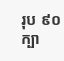រុប ៩០ក្បា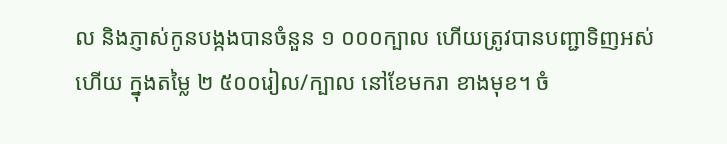ល និងភ្ញាស់កូនបង្កងបានចំនួន ១ ០០០ក្បាល ហើយត្រូវបានបញ្ជាទិញអស់ហើយ ក្នុងតម្លៃ ២ ៥០០រៀល/ក្បាល នៅខែមករា ខាងមុខ។ ចំ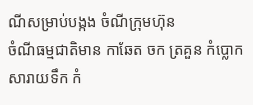ណីសម្រាប់បង្កង ចំណីក្រុមហ៊ុន
ចំណីធម្មជាតិមាន កាឆែត ចក ត្រគួន កំប្លោក សារាយទឹក កំ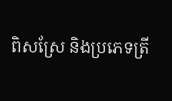ពិសស្រែ និងប្រភេទត្រី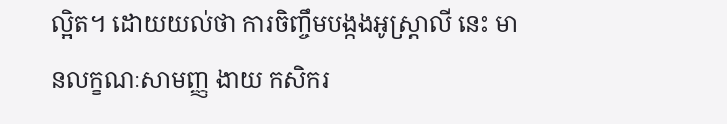ល្អិត។ ដោយយល់ថា ការចិញ្ចឹមបង្កងអូស្ត្រាលី នេះ មានលក្ខណៈសាមញ្ញ ងាយ កសិករ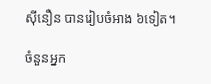សុីនឿន បានរៀបចំអាង ៦ទៀត។

ចំនួនអ្នក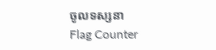ចូលទស្សនា
Flag Counter